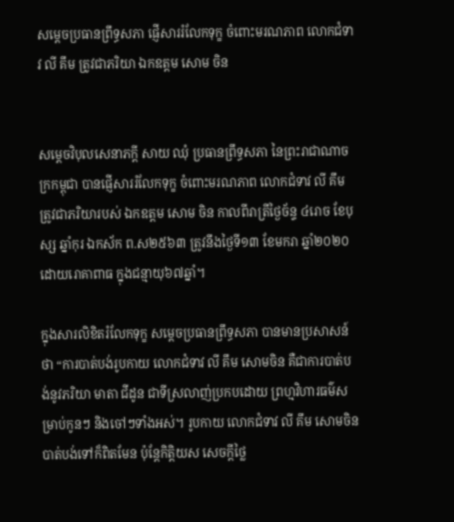សម្តេចប្រធានព្រឹទ្ធសភា ផ្ញើសាររំលែកទុក្ខ ចំពោះមរណភាព លោកជំទាវ លី គឹម ត្រូវជាភរិយា ឯកឧត្តម សោម ចិន


សម្តេចវិបុលសេនាភក្តី សាយ ឈុំ ប្រធានព្រឹទ្ធសភា នៃព្រះរាជាណាចក្រកម្ពុជា បានផ្ញើសាររំលែកទុក្ខ ចំពោះមរណភាព លោកជំទាវ លី គឹម ត្រូវជាភរិយារបស់ ឯកឧត្តម សោម ចិន កាលពីរាត្រីថ្ងៃច័ន្ទ ៤រោច ខែបុស្ស ឆ្នាំកុរ ឯកស័ក ព.ស២៥៦៣ ត្រូវនឹងថ្ងៃទី១៣ ខែមករា ឆ្នាំ២០២០ ដោយរោគាពាធ ក្នុងជន្មាយុ៦៧ឆ្នាំ។

ក្នុងសារលិខិតរំលែកទុក្ខ សម្តេចប្រធានព្រឹទ្ធសភា បានមានប្រសាសន៍ថា “ការបាត់បង់រូបកាយ លោកជំទាវ លី គឹម សោមចិន គឺជាការបាត់បង់នូវភរិយា មាតា ជីដូន ជាទីស្រលាញ់ប្រកបដោយ ព្រហ្មវិហារធម៌សម្រាប់កូនៗ និងចៅៗទាំងអស់។ រូបកាយ លោកជំទាវ លី គឹម សោមចិន បាត់បង់ទៅក៏ពិតមែន ប៉ុន្តែកិត្តិយស សេចក្តីថ្លៃ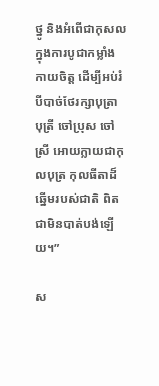ថ្នូ និងអំពើជាកុសលក្នុងការបូជាកម្លាំងកាយចិត្ត ដើម្បីអប់រំ បីបាច់ថែរក្សាបុត្រា បុត្រី ចៅប្រុស ចៅស្រី អោយក្លាយជាកុលបុត្រ កុលធីតាដ៏ឆ្នើមរបស់ជាតិ ពិតជាមិនបាត់បង់ឡើយ។”

ស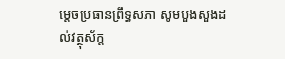ម្តេចប្រធានព្រឹទ្ធសភា សូមបួងសួងដល់វត្ថុស័ក្ត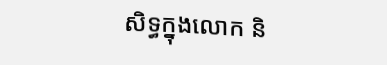សិទ្ធក្នុងលោក និ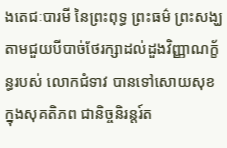ងតេជៈបារមី នៃព្រះពុទ្ធ ព្រះធម៌ ព្រះសង្ឃ តាមជួយបីបាច់ថែរក្សាដល់ដួងវិញ្ញាណក្ខ័ន្ធរបស់ លោកជំទាវ បានទៅសោយសុខក្នុងសុគតិភព ជានិច្ចនិរន្តរ៍ត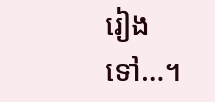រៀងទៅ…។